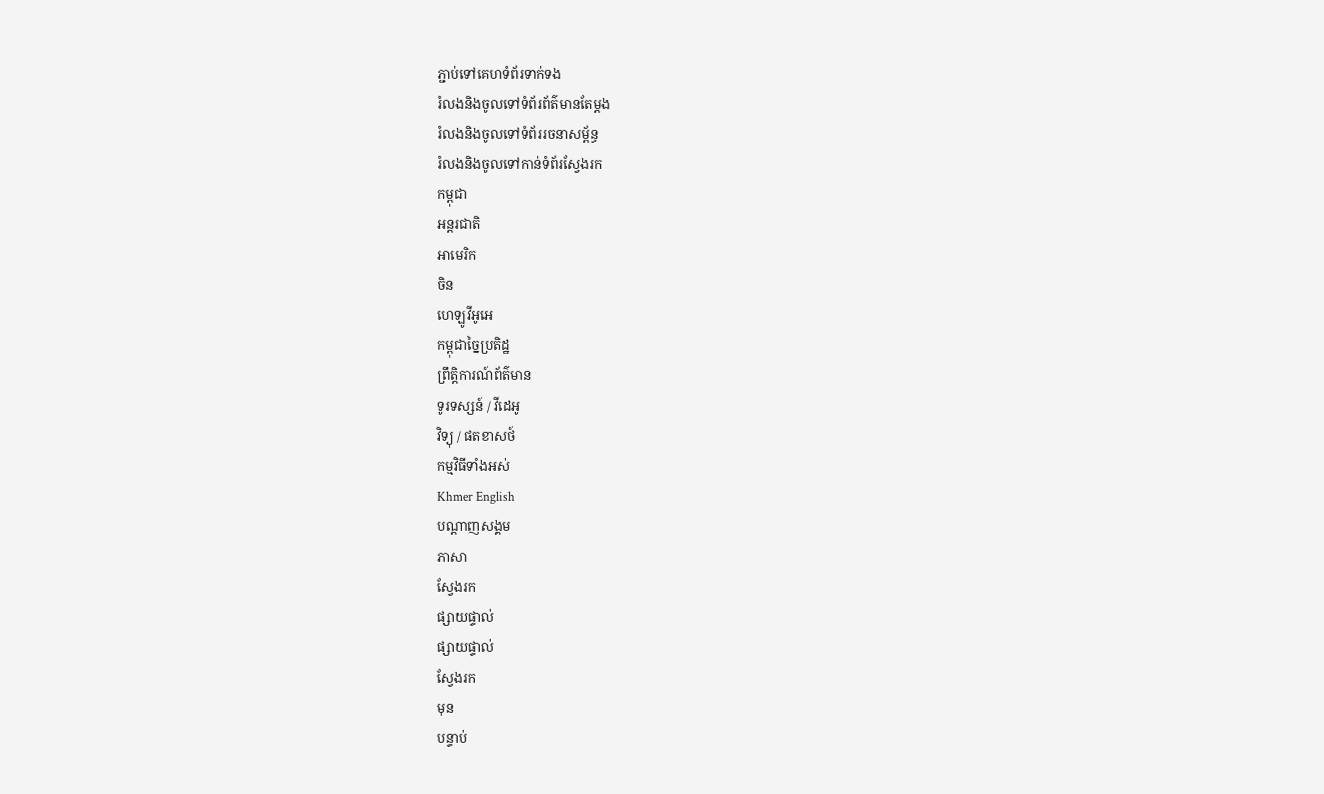ភ្ជាប់ទៅគេហទំព័រទាក់ទង
រំលងនិងចូលទៅទំព័រព័ត៌មានតែម្តង
រំលងនិងចូលទៅទំព័ររចនាសម្ព័ន្ធ
រំលងនិងចូលទៅកាន់ទំព័រស្វែងរក
កម្ពុជា
អន្តរជាតិ
អាមេរិក
ចិន
ហេឡូវីអូអេ
កម្ពុជាច្នៃប្រតិដ្ឋ
ព្រឹត្តិការណ៍ព័ត៌មាន
ទូរទស្សន៍ / វីដេអូ
វិទ្យុ / ផតខាសថ៍
កម្មវិធីទាំងអស់
Khmer English
បណ្តាញសង្គម
ភាសា
ស្វែងរក
ផ្សាយផ្ទាល់
ផ្សាយផ្ទាល់
ស្វែងរក
មុន
បន្ទាប់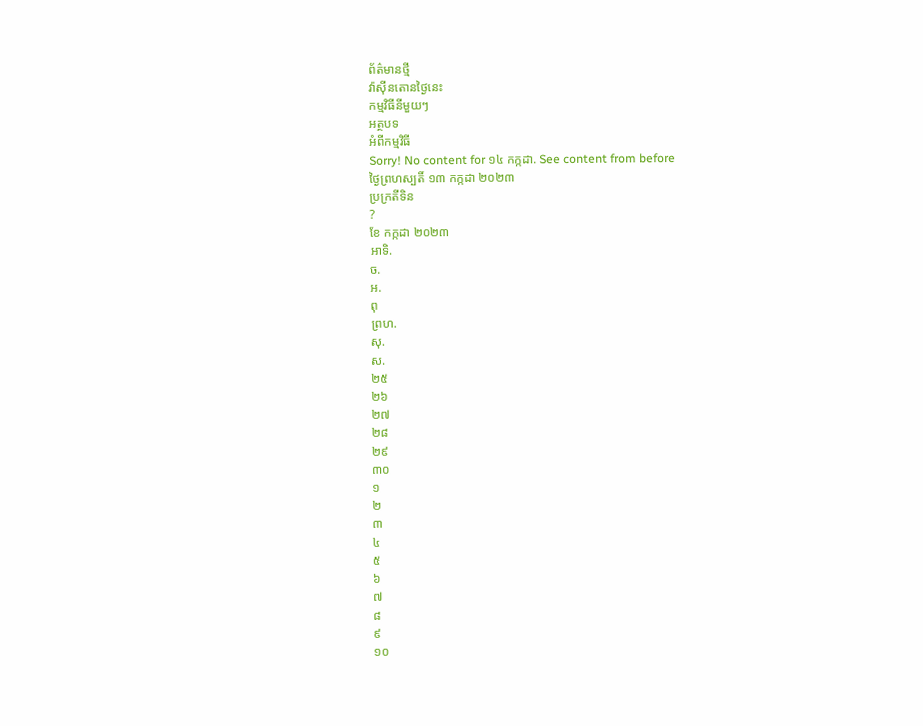ព័ត៌មានថ្មី
វ៉ាស៊ីនតោនថ្ងៃនេះ
កម្មវិធីនីមួយៗ
អត្ថបទ
អំពីកម្មវិធី
Sorry! No content for ១៤ កក្កដា. See content from before
ថ្ងៃព្រហស្បតិ៍ ១៣ កក្កដា ២០២៣
ប្រក្រតីទិន
?
ខែ កក្កដា ២០២៣
អាទិ.
ច.
អ.
ពុ
ព្រហ.
សុ.
ស.
២៥
២៦
២៧
២៨
២៩
៣០
១
២
៣
៤
៥
៦
៧
៨
៩
១០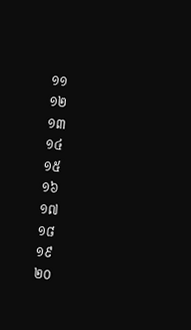១១
១២
១៣
១៤
១៥
១៦
១៧
១៨
១៩
២០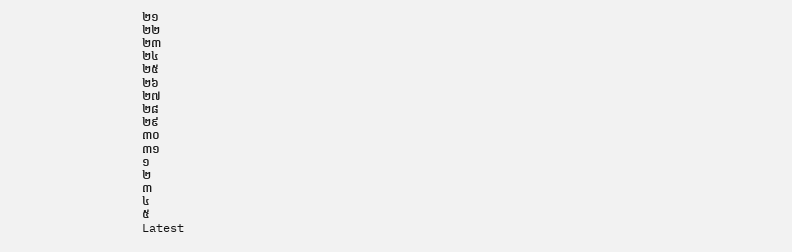២១
២២
២៣
២៤
២៥
២៦
២៧
២៨
២៩
៣០
៣១
១
២
៣
៤
៥
Latest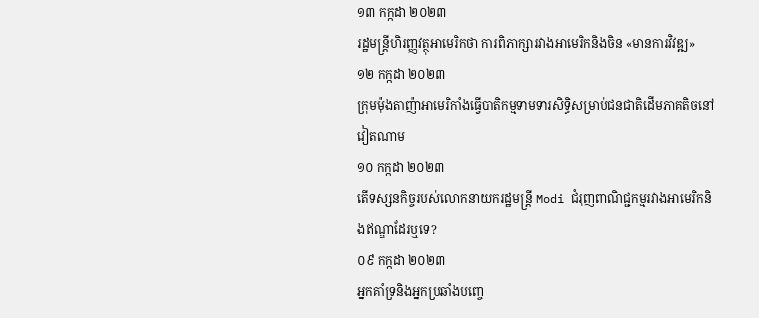១៣ កក្កដា ២០២៣
រដ្ឋមន្ត្រីហិរញ្ញវត្ថុអាមេរិកថា ការពិភាក្សារវាងអាមេរិកនិងចិន «មានការវិវឌ្ឍ»
១២ កក្កដា ២០២៣
ក្រុមម៉ុងតាញ៉ាអាមេរិកាំងធ្វើបាតិកម្មទាមទារសិទ្ធិសម្រាប់ជនជាតិដើមភាគតិចនៅវៀតណាម
១០ កក្កដា ២០២៣
តើទស្សនកិច្ចរបស់លោកនាយករដ្ឋមន្ត្រី Modi ជំរុញពាណិជ្ជកម្មរវាងអាមេរិកនិងឥណ្ឌាដែរឬទេ?
០៩ កក្កដា ២០២៣
អ្នកគាំទ្រនិងអ្នកប្រឆាំងបញ្ចេ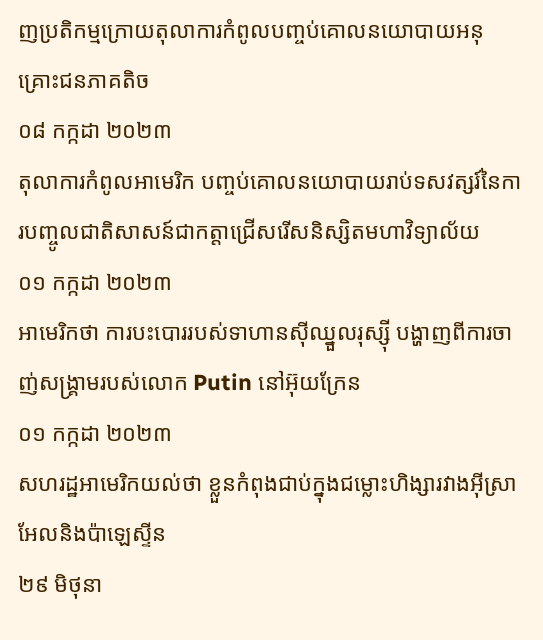ញប្រតិកម្មក្រោយតុលាការកំពូលបញ្ចប់គោលនយោបាយអនុគ្រោះជនភាគតិច
០៨ កក្កដា ២០២៣
តុលាការកំពូលអាមេរិក បញ្ចប់គោលនយោបាយរាប់ទសវត្សរ៍នៃការបញ្ចូលជាតិសាសន៍ជាកត្តាជ្រើសរើសនិស្សិតមហាវិទ្យាល័យ
០១ កក្កដា ២០២៣
អាមេរិកថា ការបះបោររបស់ទាហានស៊ីឈ្នួលរុស្ស៊ី បង្ហាញពីការចាញ់សង្គ្រាមរបស់លោក Putin នៅអ៊ុយក្រែន
០១ កក្កដា ២០២៣
សហរដ្ឋអាមេរិកយល់ថា ខ្លួនកំពុងជាប់ក្នុងជម្លោះហិង្សារវាងអ៊ីស្រាអែលនិងប៉ាឡេស្ទីន
២៩ មិថុនា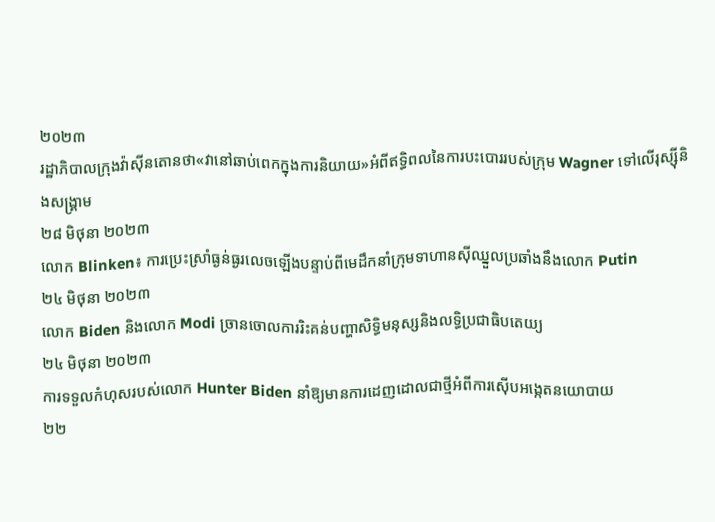២០២៣
រដ្ឋាភិបាលក្រុងវ៉ាស៊ីនតោនថា«វានៅឆាប់ពេកក្នុងការនិយាយ»អំពីឥទ្ធិពលនៃការបះបោររបស់ក្រុម Wagner ទៅលើរុស្ស៊ីនិងសង្គ្រាម
២៨ មិថុនា ២០២៣
លោក Blinken៖ ការប្រេះស្រាំធ្ងន់ធ្ងរលេចឡើងបន្ទាប់ពីមេដឹកនាំក្រុមទាហានស៊ីឈ្នួលប្រឆាំងនឹងលោក Putin
២៤ មិថុនា ២០២៣
លោក Biden និងលោក Modi ច្រានចោលការរិះគន់បញ្ហាសិទ្ធិមនុស្សនិងលទ្ធិប្រជាធិបតេយ្យ
២៤ មិថុនា ២០២៣
ការទទួលកំហុសរបស់លោក Hunter Biden នាំឱ្យមានការដេញដោលជាថ្មីអំពីការស៊ើបអង្កេតនយោបាយ
២២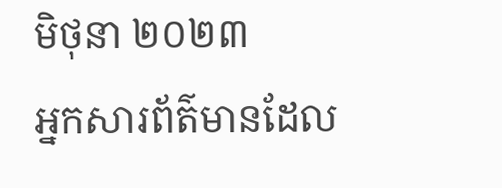មិថុនា ២០២៣
អ្នកសារព័ត៌មានដែល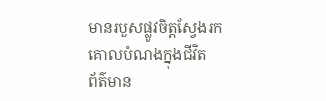មានរបួសផ្លូវចិត្តស្វែងរកគោលបំណងក្នុងជីវិត
ព័ត៌មាន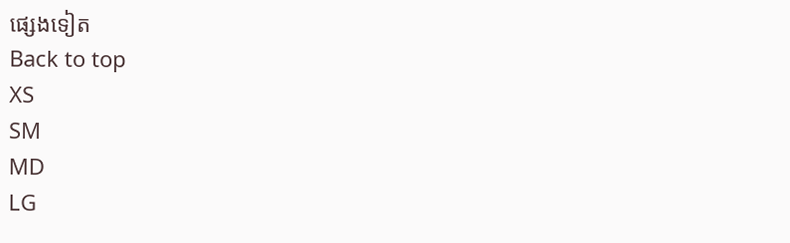ផ្សេងទៀត
Back to top
XS
SM
MD
LG